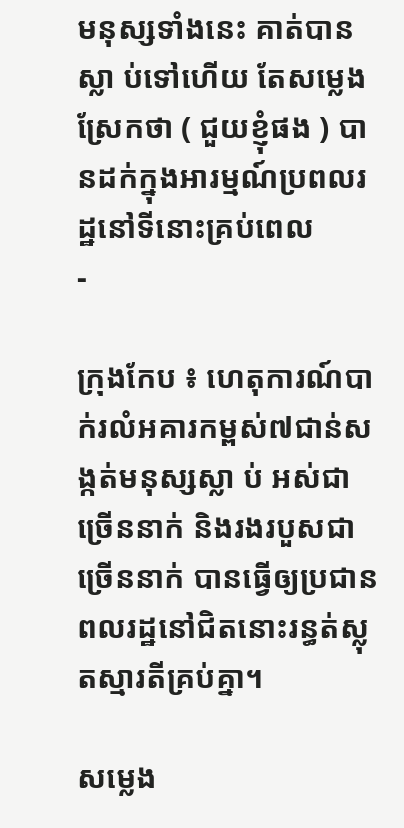មនុស្សទាំងនេះ គាត់បានស្លា ប់ទៅហើយ តែសម្លេងស្រែកថា ( ជួយខ្ញុំផង ) បានដក់ក្នុងអារម្មណ៍ប្រពលរដ្ឋនៅទីនោះគ្រប់ពេល
-

ក្រុងកែប ៖ ហេតុការណ៍បាក់រលំអគារកម្ពស់៧ជាន់សង្កត់មនុស្សស្លា ប់ អស់ជាច្រើននាក់ និងរងរបួសជាច្រើននាក់ បានធ្វើឲ្យប្រជានពលរដ្ឋនៅជិតនោះរន្ធត់ស្លុតស្មារតីគ្រប់គ្នា។

សម្លេង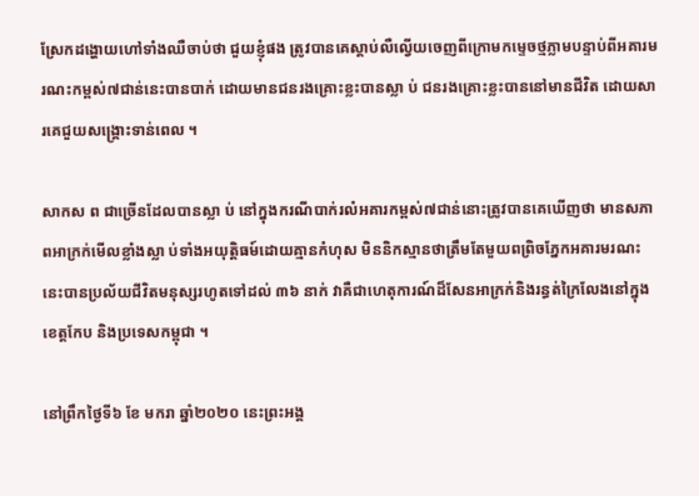ស្រែកដង្ហោយហៅទាំងឈឺចាប់ថា ជួយខ្ញុំផង ត្រូវបានគេស្តាប់លឺល្វើយចេញពីក្រោមកម្ទេចថ្មភ្លាមបន្ទាប់ពីអគារមរណះកម្ពស់៧ជាន់នេះបានបាក់ ដោយមានជនរងគ្រោះខ្លះបានស្លា ប់ ជនរងគ្រោះខ្លះបាននៅមានជីវិត ដោយសារគេជួយសង្គ្រោះទាន់ពេល ។

សាកស ព ជាច្រើនដែលបានស្លា ប់ នៅក្នុងករណីបាក់រលំអគារកម្ពស់៧ជាន់នោះត្រូវបានគេឃើញថា មានសភាពអាក្រក់មើលខ្លាំងស្លា ប់ទាំងអយុតិ្តធម៍ដោយគ្មានកំហុស មិននិកស្មានថាត្រឹមតែមួយពព្រិចភ្នែកអគារមរណះនេះបានប្រល័យជីវិតមនុស្សរហូតទៅដល់ ៣៦ នាក់ វាគឺជាហេតុការណ៍ដ៏សែនអាក្រក់និងរន្ធត់ក្រៃលែងនៅក្នុងខេត្តកែប និងប្រទេសកម្ពុជា ។

នៅព្រឹកថ្ងៃទី៦ ខែ មករា ឆ្នាំ២០២០ នេះព្រះអង្គ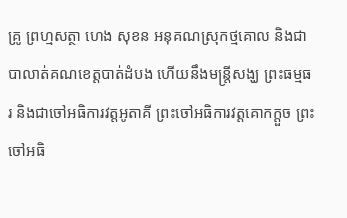គ្រូ ព្រហ្មសត្ថា ហេង សុខន អនុគណស្រុកថ្មគោល និងជាបាលាត់គណខេត្តបាត់ដំបង ហើយនឹងមន្រ្តីសង្ឃ ព្រះធម្មធរ និងជាចៅអធិការវត្តអូតាគី ព្រះចៅអធិការវត្តគោកក្តួច ព្រះចៅអធិ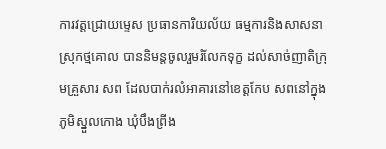ការវត្តជ្រោយម្ទេស ប្រធានការិយល័យ ធម្មការនិងសាសនា ស្រុកថ្មគោល បាននិមន្តចូលរួមរំលែកទុក្ខ ដល់សាច់ញាតិក្រុមគ្រួសារ សព ដែលបាក់រលំអាគារនៅខេត្តកែប សពនៅក្នុងភូមិស្នួលកោង ឃុំបឹងព្រីង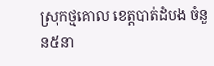ស្រុកថ្មគោល ខេត្តបាត់ដំបង ចំនួន៥នា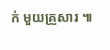ក់ មួយគ្រួសារ ៕